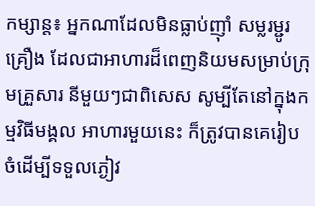កម្សាន្ត៖ អ្នកណាដែលមិនធ្លាប់ញ៉ាំ សម្លរម្ជូរគ្រឿង ដែលជាអាហារដ៏ពេញនិយមសម្រាប់ក្រុមគ្រួសារ នីមួយៗជាពិសេស សូម្បីតែនៅក្នុងកម្មវិធីមង្គល អាហារមួយនេះ ក៏ត្រូវបានគេរៀបចំដើម្បីទទួលភ្ងៀវ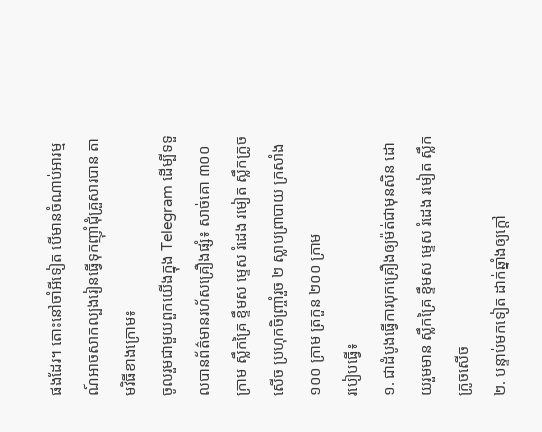ផងដែរ។ តោះនៅចាំអីទៀត បើមានចំណាប់អារម្មណ៍អាចសាកល្បងរៀនធ្វើទុកញ៉ាំជុំគ្រួសារបាន តាមវិធីខាងក្រោម៖
ចូលរួមជាមួយពួកយើងក្នុង Telegram ដើម្បីទទួលបានព័ត៌មានរហ័សគ្រឿងផ្សំ៖ សាច់គោ ៣០០ ក្រាម ស្លឹកគ្រៃ ខ្ទឹមស ម្ទេស រំដេង រមៀត ស្លឹកក្រូចសើច ប្រហុកចិញ្រ្ចាំរួច ២ ស្លាបព្រាបាយ ក្រសាំង ១០០ ក្រាម ត្រកួន ២០០ ក្រាម
របៀបធ្វើ៖
១. ជាដំបូងធ្វើការបុកគ្រឿងឲ្យម៉ត់ជាមុនសិន ដោយរួមមាន ស្លឹកគ្រៃ ខ្ទឹមស ម្ទេស រំដេង រមៀត ស្លឹកក្រូចសើច
២. បន្ទាប់មកទៀត ដាក់ឆ្នាំងឲ្យក្ដៅ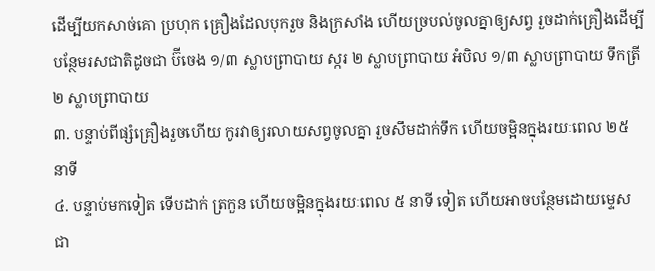ដើម្បីយកសាច់គោ ប្រហុក គ្រឿងដែលបុករួច និងក្រសាំង ហើយច្របល់ចូលគ្នាឲ្យសព្វ រួចដាក់គ្រឿងដើម្បីបន្ថែមរសជាតិដូចជា ប៊ីចេង ១/៣ ស្លាបព្រាបាយ ស្ករ ២ ស្លាបព្រាបាយ អំបិល ១/៣ ស្លាបព្រាបាយ ទឹកត្រី ២ ស្លាបព្រាបាយ
៣. បន្ទាប់ពីផ្សំគ្រឿងរួចហើយ កូរវាឲ្យរលាយសព្វចូលគ្នា រួចសឹមដាក់ទឹក ហើយចម្អិនក្នុងរយៈពេល ២៥ នាទី
៤. បន្ទាប់មកទៀត ទើបដាក់ ត្រកួន ហើយចម្អិនក្នុងរយៈពេល ៥ នាទី ទៀត ហើយអាចបន្ថែមដោយម្ទេស ជា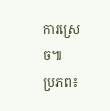ការស្រេច៕
ប្រភព៖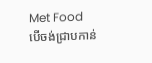Met Food
បើចង់ជ្រាបកាន់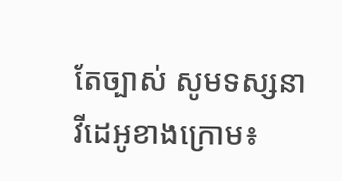តែច្បាស់ សូមទស្សនាវីដេអូខាងក្រោម៖